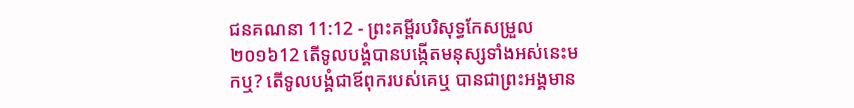ជនគណនា 11:12 - ព្រះគម្ពីរបរិសុទ្ធកែសម្រួល ២០១៦12 តើទូលបង្គំបានបង្កើតមនុស្សទាំងអស់នេះមកឬ? តើទូលបង្គំជាឪពុករបស់គេឬ បានជាព្រះអង្គមាន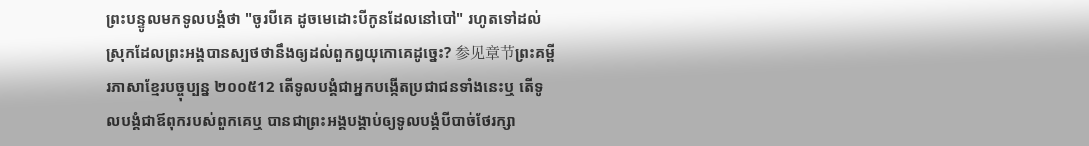ព្រះបន្ទូលមកទូលបង្គំថា "ចូរបីគេ ដូចមេដោះបីកូនដែលនៅបៅ" រហូតទៅដល់ស្រុកដែលព្រះអង្គបានស្បថថានឹងឲ្យដល់ពួកឰយុកោគេដូច្នេះ? 参见章节ព្រះគម្ពីរភាសាខ្មែរបច្ចុប្បន្ន ២០០៥12 តើទូលបង្គំជាអ្នកបង្កើតប្រជាជនទាំងនេះឬ តើទូលបង្គំជាឪពុករបស់ពួកគេឬ បានជាព្រះអង្គបង្គាប់ឲ្យទូលបង្គំបីបាច់ថែរក្សា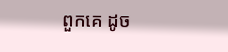ពួកគេ ដូច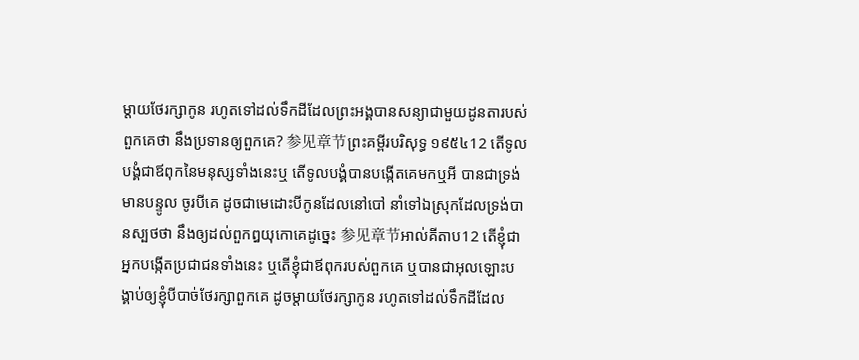ម្ដាយថែរក្សាកូន រហូតទៅដល់ទឹកដីដែលព្រះអង្គបានសន្យាជាមួយដូនតារបស់ពួកគេថា នឹងប្រទានឲ្យពួកគេ? 参见章节ព្រះគម្ពីរបរិសុទ្ធ ១៩៥៤12 តើទូលបង្គំជាឪពុកនៃមនុស្សទាំងនេះឬ តើទូលបង្គំបានបង្កើតគេមកឬអី បានជាទ្រង់មានបន្ទូល ចូរបីគេ ដូចជាមេដោះបីកូនដែលនៅបៅ នាំទៅឯស្រុកដែលទ្រង់បានស្បថថា នឹងឲ្យដល់ពួកឰយុកោគេដូច្នេះ 参见章节អាល់គីតាប12 តើខ្ញុំជាអ្នកបង្កើតប្រជាជនទាំងនេះ ឬតើខ្ញុំជាឪពុករបស់ពួកគេ ឬបានជាអុលឡោះបង្គាប់ឲ្យខ្ញុំបីបាច់ថែរក្សាពួកគេ ដូចម្តាយថែរក្សាកូន រហូតទៅដល់ទឹកដីដែល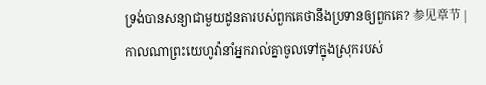ទ្រង់បានសន្យាជាមួយដូនតារបស់ពួកគេថានឹងប្រទានឲ្យពួកគេ? 参见章节 |
កាលណាព្រះយេហូវ៉ានាំអ្នករាល់គ្នាចូលទៅក្នុងស្រុករបស់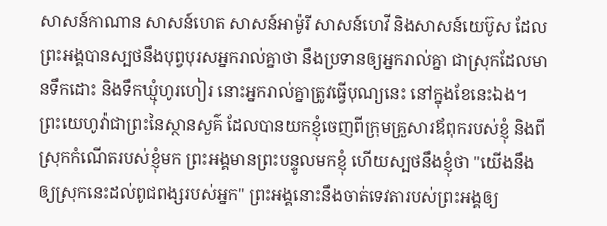សាសន៍កាណាន សាសន៍ហេត សាសន៍អាម៉ូរី សាសន៍ហេវី និងសាសន៍យេប៊ូស ដែលព្រះអង្គបានស្បថនឹងបុព្វបុរសអ្នករាល់គ្នាថា នឹងប្រទានឲ្យអ្នករាល់គ្នា ជាស្រុកដែលមានទឹកដោះ និងទឹកឃ្មុំហូរហៀរ នោះអ្នករាល់គ្នាត្រូវធ្វើបុណ្យនេះ នៅក្នុងខែនេះឯង។
ព្រះយេហូវ៉ាជាព្រះនៃស្ថានសួគ៌ ដែលបានយកខ្ញុំចេញពីក្រុមគ្រួសារឪពុករបស់ខ្ញុំ និងពីស្រុកកំណើតរបស់ខ្ញុំមក ព្រះអង្គមានព្រះបន្ទូលមកខ្ញុំ ហើយស្បថនឹងខ្ញុំថា "យើងនឹងឲ្យស្រុកនេះដល់ពូជពង្សរបស់អ្នក" ព្រះអង្គនោះនឹងចាត់ទេវតារបស់ព្រះអង្គឲ្យ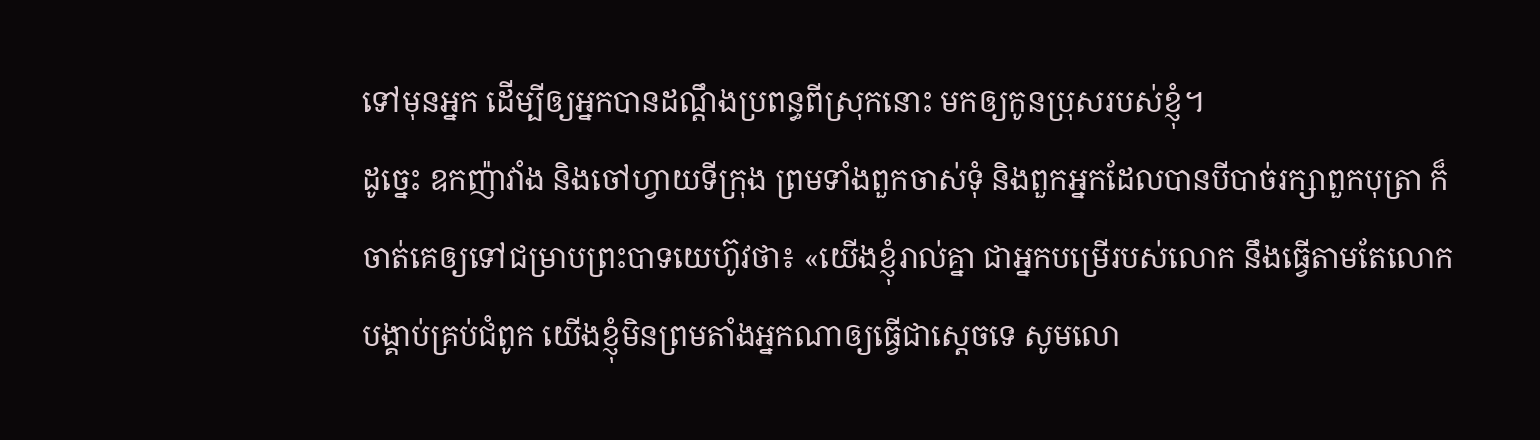ទៅមុនអ្នក ដើម្បីឲ្យអ្នកបានដណ្ដឹងប្រពន្ធពីស្រុកនោះ មកឲ្យកូនប្រុសរបស់ខ្ញុំ។
ដូច្នេះ ឧកញ៉ាវាំង និងចៅហ្វាយទីក្រុង ព្រមទាំងពួកចាស់ទុំ និងពួកអ្នកដែលបានបីបាច់រក្សាពួកបុត្រា ក៏ចាត់គេឲ្យទៅជម្រាបព្រះបាទយេហ៊ូវថា៖ «យើងខ្ញុំរាល់គ្នា ជាអ្នកបម្រើរបស់លោក នឹងធ្វើតាមតែលោកបង្គាប់គ្រប់ជំពូក យើងខ្ញុំមិនព្រមតាំងអ្នកណាឲ្យធ្វើជាស្ដេចទេ សូមលោ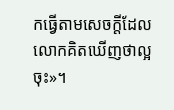កធ្វើតាមសេចក្ដីដែលលោកគិតឃើញថាល្អចុះ»។